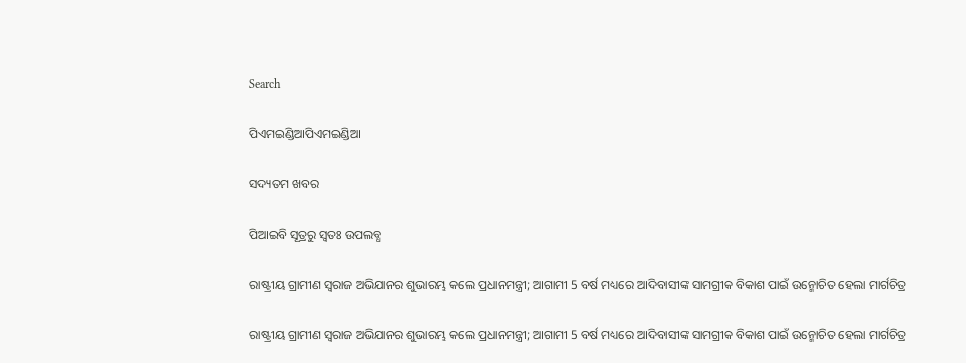Search

ପିଏମଇଣ୍ଡିଆପିଏମଇଣ୍ଡିଆ

ସଦ୍ୟତମ ଖବର

ପିଆଇବି ସୂତ୍ରରୁ ସ୍ବତଃ ଉପଲବ୍ଧ

ରାଷ୍ଟ୍ରୀୟ ଗ୍ରାମୀଣ ସ୍ୱରାଜ ଅଭିଯାନର ଶୁଭାରମ୍ଭ କଲେ ପ୍ରଧାନମନ୍ତ୍ରୀ; ଆଗାମୀ 5 ବର୍ଷ ମଧ୍ୟରେ ଆଦିବାସୀଙ୍କ ସାମଗ୍ରୀକ ବିକାଶ ପାଇଁ ଉନ୍ମୋଚିତ ହେଲା ମାର୍ଗଚିତ୍ର

ରାଷ୍ଟ୍ରୀୟ ଗ୍ରାମୀଣ ସ୍ୱରାଜ ଅଭିଯାନର ଶୁଭାରମ୍ଭ କଲେ ପ୍ରଧାନମନ୍ତ୍ରୀ; ଆଗାମୀ 5 ବର୍ଷ ମଧ୍ୟରେ ଆଦିବାସୀଙ୍କ ସାମଗ୍ରୀକ ବିକାଶ ପାଇଁ ଉନ୍ମୋଚିତ ହେଲା ମାର୍ଗଚିତ୍ର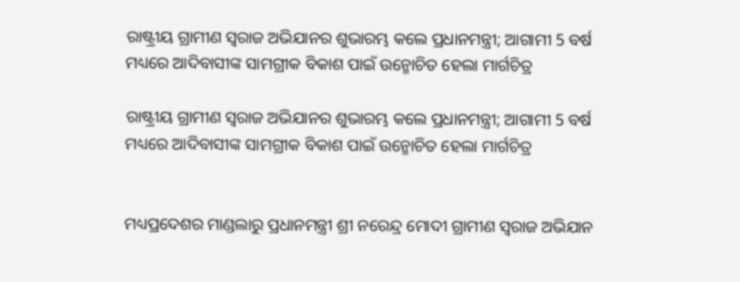ରାଷ୍ଟ୍ରୀୟ ଗ୍ରାମୀଣ ସ୍ୱରାଜ ଅଭିଯାନର ଶୁଭାରମ୍ଭ କଲେ ପ୍ରଧାନମନ୍ତ୍ରୀ; ଆଗାମୀ 5 ବର୍ଷ ମଧ୍ୟରେ ଆଦିବାସୀଙ୍କ ସାମଗ୍ରୀକ ବିକାଶ ପାଇଁ ଉନ୍ମୋଚିତ ହେଲା ମାର୍ଗଚିତ୍ର

ରାଷ୍ଟ୍ରୀୟ ଗ୍ରାମୀଣ ସ୍ୱରାଜ ଅଭିଯାନର ଶୁଭାରମ୍ଭ କଲେ ପ୍ରଧାନମନ୍ତ୍ରୀ; ଆଗାମୀ 5 ବର୍ଷ ମଧ୍ୟରେ ଆଦିବାସୀଙ୍କ ସାମଗ୍ରୀକ ବିକାଶ ପାଇଁ ଉନ୍ମୋଚିତ ହେଲା ମାର୍ଗଚିତ୍ର


ମଧ୍ୟପ୍ରଦେଶର ମାଣ୍ଡଲାରୁ ପ୍ରଧାନମନ୍ତ୍ରୀ ଶ୍ରୀ ନରେନ୍ଦ୍ର ମୋଦୀ ଗ୍ରାମୀଣ ସ୍ୱରାଜ ଅଭିଯାନ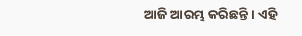ଆଜି ଆରମ୍ଭ କରିଛନ୍ତି । ଏହି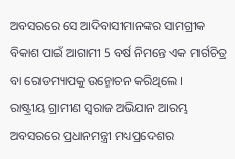ଅବସରରେ ସେ ଆଦିବାସୀମାନଙ୍କର ସାମଗ୍ରୀକ ବିକାଶ ପାଇଁ ଆଗାମୀ 5 ବର୍ଷ ନିମନ୍ତେ ଏକ ମାର୍ଗଚିତ୍ର ବା ରୋଡମ୍ୟାପକୁ ଉନ୍ମୋଚନ କରିଥିଲେ ।
ରାଷ୍ଟ୍ରୀୟ ଗ୍ରାମୀଣ ସ୍ୱରାଜ ଅଭିଯାନ ଆରମ୍ଭ ଅବସରରେ ପ୍ରଧାନମନ୍ତ୍ରୀ ମଧ୍ୟପ୍ରଦେଶର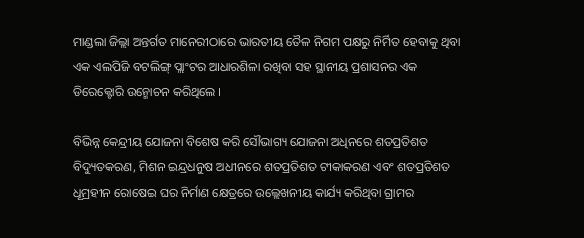ମାଣ୍ଡଲା ଜିଲ୍ଲା ଅନ୍ତର୍ଗତ ମାନେରୀଠାରେ ଭାରତୀୟ ତୈଳ ନିଗମ ପକ୍ଷରୁ ନିର୍ମିତ ହେବାକୁ ଥିବା ଏକ ଏଲପିଜି ବଟଲିଙ୍ଗ୍ ପ୍ଲାଂଟର ଆଧାରଶିଳା ରଖିବା ସହ ସ୍ଥାନୀୟ ପ୍ରଶାସନର ଏକ ଡିରେକ୍ଟୋରି ଉନ୍ମୋଚନ କରିଥିଲେ ।

ବିଭିନ୍ନ କେନ୍ଦ୍ରୀୟ ଯୋଜନା ବିଶେଷ କରି ସୌଭାଗ୍ୟ ଯୋଜନା ଅଧିନରେ ଶତପ୍ରତିଶତ ବିଦ୍ୟୁତକରଣ, ମିଶନ ଇନ୍ଦ୍ରଧନୁଷ ଅଧୀନରେ ଶତପ୍ରତିଶତ ଟୀକାକରଣ ଏବଂ ଶତପ୍ରତିଶତ ଧୂମ୍ରହୀନ ରୋଷେଇ ଘର ନିର୍ମାଣ କ୍ଷେତ୍ରରେ ଉଲ୍ଲେଖନୀୟ କାର୍ଯ୍ୟ କରିଥିବା ଗ୍ରାମର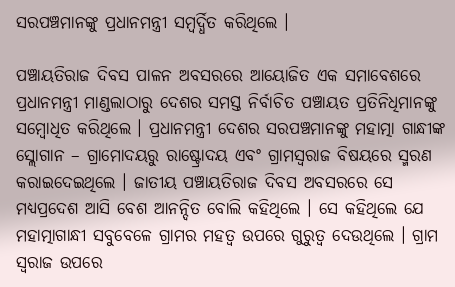ସରପଞ୍ଚମାନଙ୍କୁ ପ୍ରଧାନମନ୍ତ୍ରୀ ସମ୍ବର୍ଦ୍ଧିତ କରିଥିଲେ ।

ପଞ୍ଚାୟତିରାଜ ଦିବସ ପାଳନ ଅବସରରେ ଆୟୋଜିତ ଏକ ସମାବେଶରେ ପ୍ରଧାନମନ୍ତ୍ରୀ ମାଣ୍ଡଲାଠାରୁ ଦେଶର ସମସ୍ତ ନିର୍ବାଚିତ ପଞ୍ଚାୟତ ପ୍ରତିନିଧିମାନଙ୍କୁ ସମ୍ବୋଧିତ କରିଥିଲେ । ପ୍ରଧାନମନ୍ତ୍ରୀ ଦେଶର ସରପଞ୍ଚମାନଙ୍କୁ ମହାତ୍ମା ଗାନ୍ଧୀଙ୍କ ସ୍ଲୋଗାନ – ଗ୍ରାମୋଦୟରୁ ରାଷ୍ଟ୍ରୋଦୟ ଏବଂ ଗ୍ରାମସ୍ୱରାଜ ବିଷୟରେ ସ୍ମରଣ କରାଇଦେଇଥିଲେ । ଜାତୀୟ ପଞ୍ଚାୟତିରାଜ ଦିବସ ଅବସରରେ ସେ ମଧ୍ୟପ୍ରଦେଶ ଆସି ବେଶ ଆନନ୍ଦିତ ବୋଲି କହିଥିଲେ । ସେ କହିଥିଲେ ଯେ ମହାତ୍ମାଗାନ୍ଧୀ ସବୁବେଳେ ଗ୍ରାମର ମହତ୍ୱ ଉପରେ ଗୁରୁତ୍ୱ ଦେଉଥିଲେ । ଗ୍ରାମ ସ୍ୱରାଜ ଉପରେ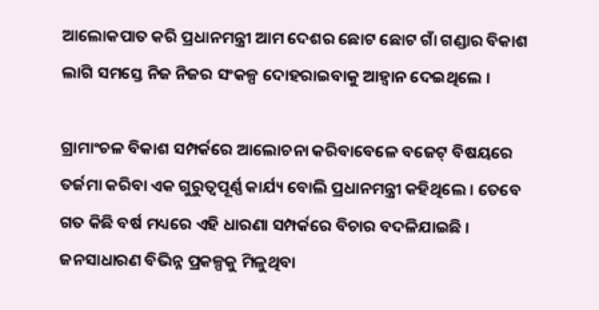ଆଲୋକପାତ କରି ପ୍ରଧାନମନ୍ତ୍ରୀ ଆମ ଦେଶର ଛୋଟ ଛୋଟ ଗାଁ ଗଣ୍ଡାର ବିକାଶ ଲାଗି ସମସ୍ତେ ନିଜ ନିଜର ସଂକଳ୍ପ ଦୋହରାଇବାକୁ ଆହ୍ୱାନ ଦେଇଥିଲେ ।

ଗ୍ରାମାଂଚଳ ବିକାଶ ସମ୍ପର୍କରେ ଆଲୋଚନା କରିବାବେଳେ ବଜେଟ୍ ବିଷୟରେ ତର୍ଜମା କରିବା ଏକ ଗୁରୁତ୍ୱପୂର୍ଣ୍ଣ କାର୍ଯ୍ୟ ବୋଲି ପ୍ରଧାନମନ୍ତ୍ରୀ କହିଥିଲେ । ତେବେ ଗତ କିଛି ବର୍ଷ ମଧ୍ୟରେ ଏହି ଧାରଣା ସମ୍ପର୍କରେ ବିଚାର ବଦଳିଯାଇଛି । ଜନସାଧାରଣ ବିଭିନ୍ନ ପ୍ରକଳ୍ପକୁ ମିଳୁଥିବା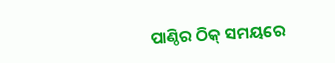ପାଣ୍ଠିର ଠିକ୍ ସମୟରେ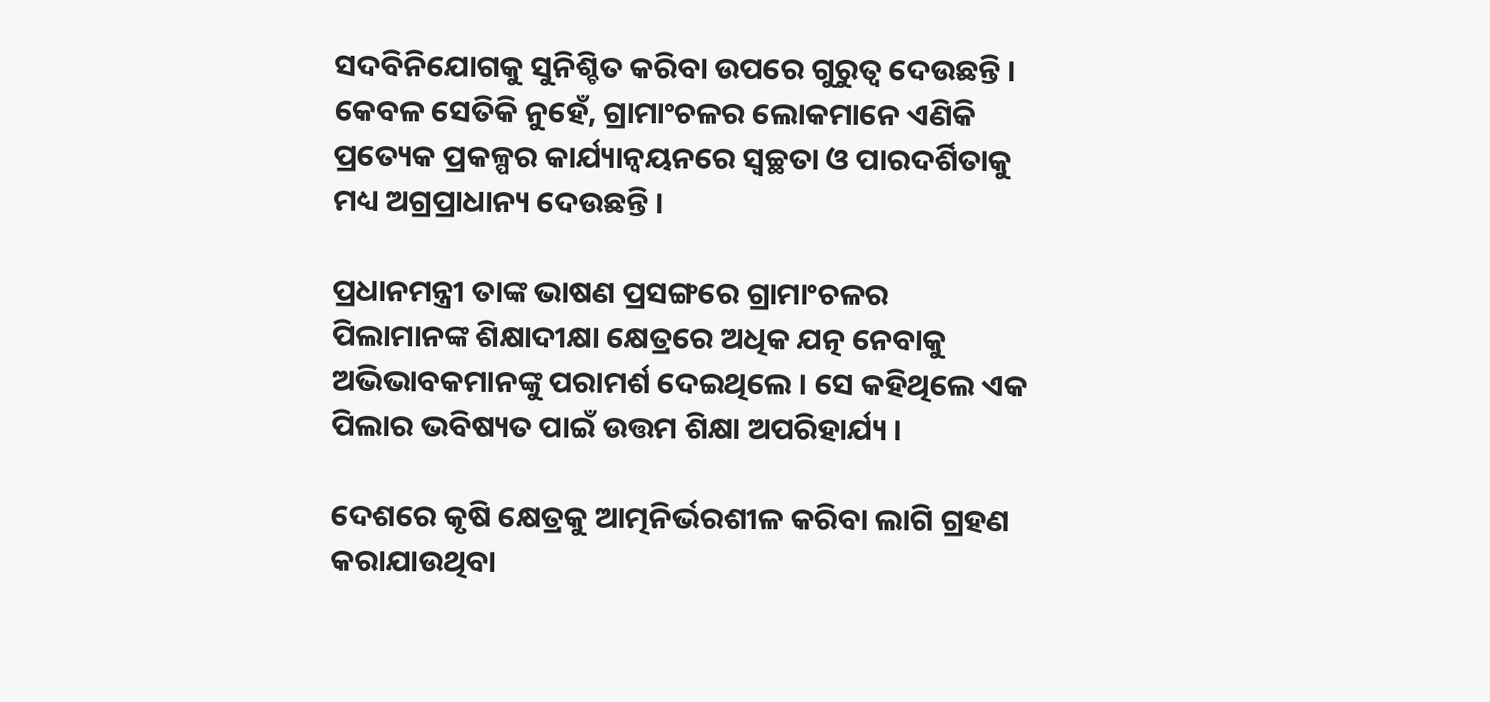ସଦବିନିଯୋଗକୁ ସୁନିଶ୍ଚିତ କରିବା ଉପରେ ଗୁରୁତ୍ୱ ଦେଉଛନ୍ତି । କେବଳ ସେତିକି ନୁହେଁ, ଗ୍ରାମାଂଚଳର ଲୋକମାନେ ଏଣିକି ପ୍ରତ୍ୟେକ ପ୍ରକଳ୍ପର କାର୍ଯ୍ୟାନ୍ୱୟନରେ ସ୍ୱଚ୍ଛତା ଓ ପାରଦର୍ଶିତାକୁ ମଧ୍ୟ ଅଗ୍ରପ୍ରାଧାନ୍ୟ ଦେଉଛନ୍ତି ।

ପ୍ରଧାନମନ୍ତ୍ରୀ ତାଙ୍କ ଭାଷଣ ପ୍ରସଙ୍ଗରେ ଗ୍ରାମାଂଚଳର ପିଲାମାନଙ୍କ ଶିକ୍ଷାଦୀକ୍ଷା କ୍ଷେତ୍ରରେ ଅଧିକ ଯତ୍ନ ନେବାକୁ ଅଭିଭାବକମାନଙ୍କୁ ପରାମର୍ଶ ଦେଇଥିଲେ । ସେ କହିଥିଲେ ଏକ ପିଲାର ଭବିଷ୍ୟତ ପାଇଁ ଉତ୍ତମ ଶିକ୍ଷା ଅପରିହାର୍ଯ୍ୟ ।

ଦେଶରେ କୃଷି କ୍ଷେତ୍ରକୁ ଆତ୍ମନିର୍ଭରଶୀଳ କରିବା ଲାଗି ଗ୍ରହଣ କରାଯାଉଥିବା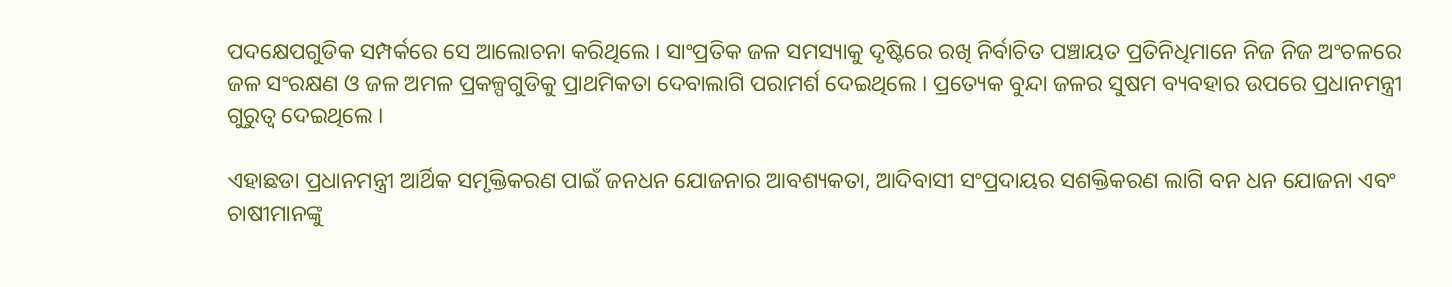ପଦକ୍ଷେପଗୁଡିକ ସମ୍ପର୍କରେ ସେ ଆଲୋଚନା କରିଥିଲେ । ସାଂପ୍ରତିକ ଜଳ ସମସ୍ୟାକୁ ଦୃଷ୍ଟିରେ ରଖି ନିର୍ବାଚିତ ପଞ୍ଚାୟତ ପ୍ରତିନିଧିମାନେ ନିଜ ନିଜ ଅଂଚଳରେ ଜଳ ସଂରକ୍ଷଣ ଓ ଜଳ ଅମଳ ପ୍ରକଳ୍ପଗୁଡିକୁ ପ୍ରାଥମିକତା ଦେବାଲାଗି ପରାମର୍ଶ ଦେଇଥିଲେ । ପ୍ରତ୍ୟେକ ବୁନ୍ଦା ଜଳର ସୁଷମ ବ୍ୟବହାର ଉପରେ ପ୍ରଧାନମନ୍ତ୍ରୀ ଗୁରୁତ୍ୱ ଦେଇଥିଲେ ।

ଏହାଛଡା ପ୍ରଧାନମନ୍ତ୍ରୀ ଆର୍ଥିକ ସମୃକ୍ତିକରଣ ପାଇଁ ଜନଧନ ଯୋଜନାର ଆବଶ୍ୟକତା, ଆଦିବାସୀ ସଂପ୍ରଦାୟର ସଶକ୍ତିକରଣ ଲାଗି ବନ ଧନ ଯୋଜନା ଏବଂ ଚାଷୀମାନଙ୍କୁ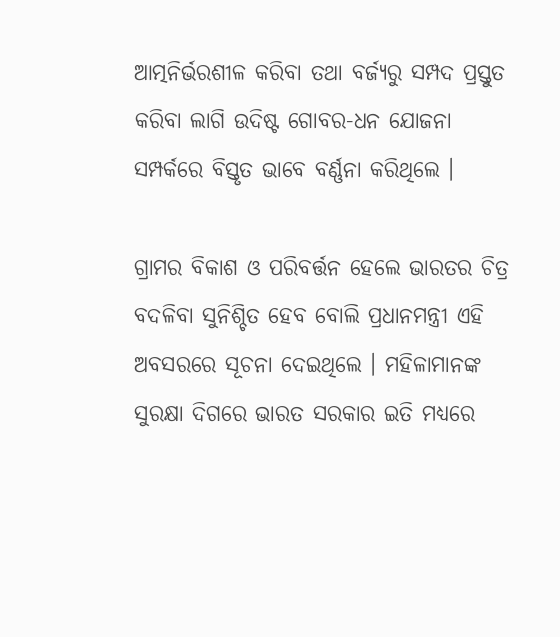ଆତ୍ମନିର୍ଭରଶୀଳ କରିବା ତଥା ବର୍ଜ୍ୟରୁ ସମ୍ପଦ ପ୍ରସ୍ତୁତ କରିବା ଲାଗି ଉଦିଷ୍ଟ ଗୋବର-ଧନ ଯୋଜନା ସମ୍ପର୍କରେ ବିସ୍ତୃତ ଭାବେ ବର୍ଣ୍ଣନା କରିଥିଲେ ।

ଗ୍ରାମର ବିକାଶ ଓ ପରିବର୍ତ୍ତନ ହେଲେ ଭାରତର ଚିତ୍ର ବଦଳିବା ସୁନିଶ୍ଚିତ ହେବ ବୋଲି ପ୍ରଧାନମନ୍ତ୍ରୀ ଏହି ଅବସରରେ ସୂଚନା ଦେଇଥିଲେ । ମହିଳାମାନଙ୍କ ସୁରକ୍ଷା ଦିଗରେ ଭାରତ ସରକାର ଇତି ମଧ୍ୟରେ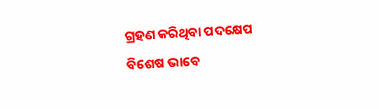ଗ୍ରହଣ କରିଥିବା ପଦକ୍ଷେପ ବିଶେଷ ଭାବେ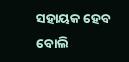ସହାୟକ ହେବ ବୋଲି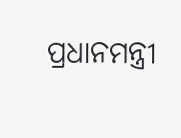ପ୍ରଧାନମନ୍ତ୍ରୀ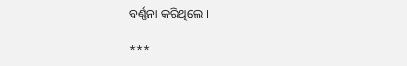ବର୍ଣ୍ଣନା କରିଥିଲେ ।

***